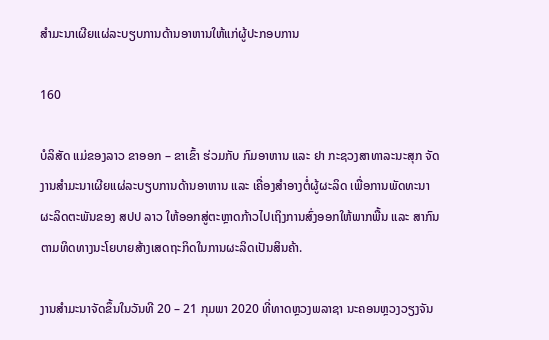ສໍາມະນາເຜີຍແຜ່ລະບຽບການດ້ານອາຫານໃຫ້ແກ່ຜູ້ປະກອບການ

160

ບໍລິສັດ ແມ່ຂອງລາວ ຂາອອກ – ຂາເຂົ້າ ຮ່ວມກັບ ກົມອາຫານ ແລະ ຢາ ກະຊວງສາທາລະນະສຸກ ຈັດງານສໍາມະນາເຜີຍແຜ່ລະບຽບການດ້ານອາຫານ ແລະ ເຄື່ອງສໍາອາງຕໍ່ຜູ້ຜະລິດ ເພື່ອການພັດທະນາຜະລິດຕະພັນຂອງ ສປປ ລາວ ໃຫ້ອອກສູ່ຕະຫຼາດກ້າວໄປເຖິງການສົ່ງອອກໃຫ້ພາກພື້ນ ແລະ ສາກົນຕາມທິດທາງນະໂຍບາຍສ້າງເສດຖະກິດໃນການຜະລິດເປັນສິນຄ້າ.

ງານສໍາມະນາຈັດຂຶ້ນໃນວັນທີ 20 – 21 ກຸມພາ 2020 ທີ່ທາດຫຼວງພລາຊາ ນະຄອນຫຼວງວຽງຈັນ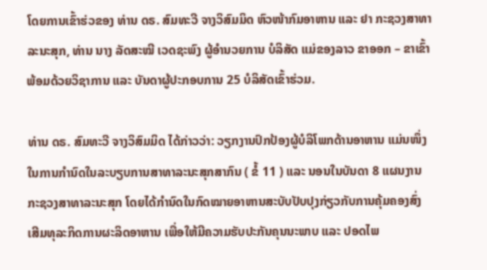ໂດຍການເຂົ້າຮ່ວຂອງ ທ່ານ ດຣ. ສົມທະວີ ຈາງວິສົມມິດ ຫົວໜ້າກົມອາຫານ ແລະ ຢາ ກະຊວງສາທາລະນະສຸກ, ທ່ານ ນາງ ລັດສະໝີ ເວດຊະພົງ ຜູ້ອໍານວຍການ ບໍລິສັດ ແມ່ຂອງລາວ ຂາອອກ – ຂາເຂົ້າ ພ້ອມດ້ວຍວິຊາການ ແລະ ບັນດາຜູ້ປະກອບການ 25 ບໍລິສັດເຂົ້າຮ່ວມ.

ທ່ານ ດຣ. ສົມທະວີ ຈາງວິສົມມິດ ໄດ້ກ່າວວ່າ: ວຽກງານປົກປ້ອງຜູ້ບໍລິໂພກດ້ານອາຫານ ແມ່ນໜຶ່ງໃນການກໍານົດໃນລະບຽບການສາທາລະນະສຸກສາກົນ ( ຂໍ້ 11 ) ແລະ ນອນໃນບັນດາ 8 ແຜນງານກະຊວງສາທາລະນະສຸກ ໂດຍໄດ້ກໍານົດໃນກົດໝາຍອາຫານສະບັບປັບປຸງກ່ຽວກັບການຄຸ້ມຄອງສົ່ງເສີມທຸລະກິດການຜະລິດອາຫານ ເພື່ອໃຫ້ມີຄວາມຮັບປະກັນຄຸນນະພາບ ແລະ ປອດໄພ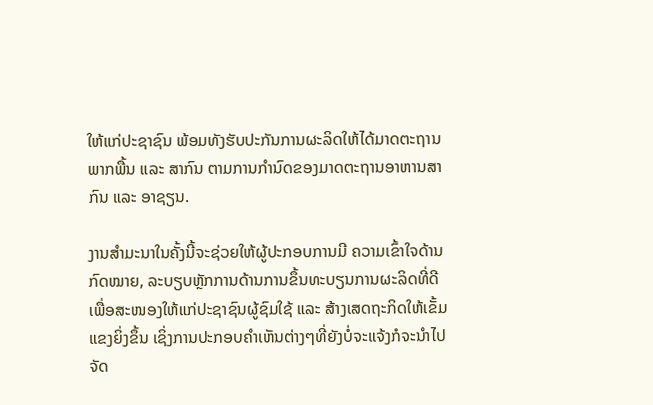ໃຫ້ແກ່ປະຊາຊົນ ພ້ອມທັງຮັບປະກັນການຜະລິດໃຫ້ໄດ້ມາດຕະຖານພາກພື້ນ ແລະ ສາກົນ ຕາມການກໍານົດຂອງມາດຕະຖານອາຫານສາກົນ ແລະ ອາຊຽນ.

ງານສໍາມະນາໃນຄັ້ງນີ້ຈະຊ່ວຍໃຫ້ຜູ້ປະກອບການມີ ຄວາມເຂົ້າໃຈດ້ານກົດໝາຍ, ລະບຽບຫຼັກການດ້ານການຂຶ້ນທະບຽນການຜະລິດທີ່ດີ ເພື່ອສະໜອງໃຫ້ແກ່ປະຊາຊົນຜູ້ຊົມໃຊ້ ແລະ ສ້າງເສດຖະກິດໃຫ້ເຂັ້ມແຂງຍິ່ງຂຶ້ນ ເຊິ່ງການປະກອບຄໍາເຫັນຕ່າງໆທີ່ຍັງບໍ່ຈະແຈ້ງກໍຈະນໍາໄປຈັດ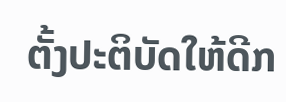ຕັ້ງປະຕິບັດໃຫ້ດີກ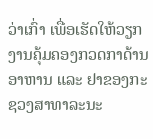ວ່າເກົ່າ ເພື່ອເຮັດໃຫ້ວຽກງານຄຸ້ມຄອງກວດກາດ້ານອາຫານ ແລະ ຢາຂອງກະຊວງສາທາລະນະ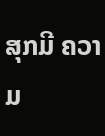ສຸກມີ ຄວາມ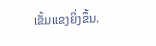ເຂັ້ມແຂງຍິ່ງຂຶ້ນ.